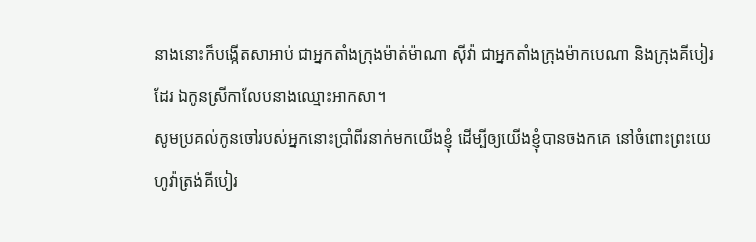នាងនោះក៏បង្កើតសាអាប់ ជាអ្នកតាំងក្រុងម៉ាត់ម៉ាណា ស៊ីវ៉ា ជាអ្នកតាំងក្រុងម៉ាកបេណា និងក្រុងគីបៀរដែរ ឯកូនស្រីកាលែបនាងឈ្មោះអាកសា។
សូមប្រគល់កូនចៅរបស់អ្នកនោះប្រាំពីរនាក់មកយើងខ្ញុំ ដើម្បីឲ្យយើងខ្ញុំបានចងកគេ នៅចំពោះព្រះយេហូវ៉ាត្រង់គីបៀរ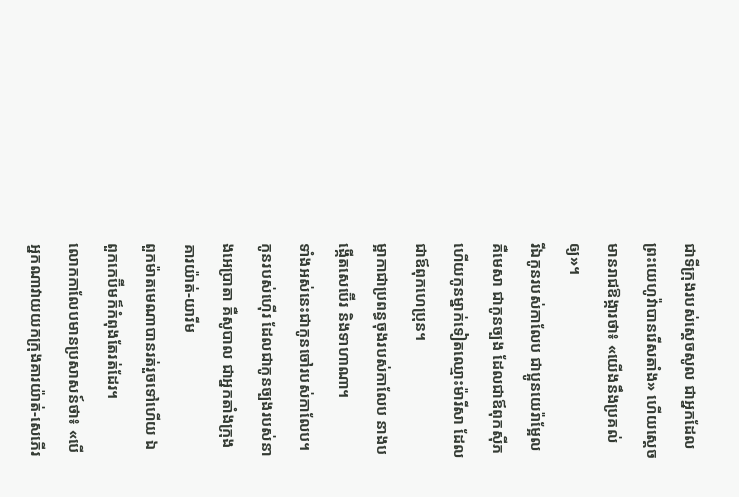ជាទីក្រុងរបស់ស្ដេចសូល ជាអ្នកដែលព្រះយេហូវ៉ាបានរើសតាំង» ហើយស្តេចមានរាជឱង្ការថា៖ «យើងនឹងប្រគល់ឲ្យ»។
រីឯកូនរបស់កាលែប ជាប្អូនយេរ៉ាម្អែល គឺមេសា ជាកូនច្បង ដែលជាឪពុកស៊ីភ ហើយកូនម្នាក់ទៀតឈ្មោះម៉ារីសា ដែលជាឪពុកហេប្រុន។
ម្អាកាជាប្រពន្ធចុងរបស់កាលែប នាងបង្កើតសេប៊ើរ និងទាហាណា។
ទាំងអស់នេះជាកូនចៅរបស់កាលែប។ កូនរបស់ហ៊ើរ ដែលជាកូនច្បងរបស់នាងអេប្រាតា គឺសូបាល ជាអ្នកតាំងក្រុងគារយ៉ាត់-យារីម
ពួកម៉ាតមេណាបានរត់រួចទៅហើយ ឯពួកកេប៊ីមក៏កំពុងតែរត់ដែរ។
លោកកាលែបមានប្រសាសន៍ថា៖ «បើអ្នកណាវាយយកក្រុងគារយ៉ាត់-សេភើរ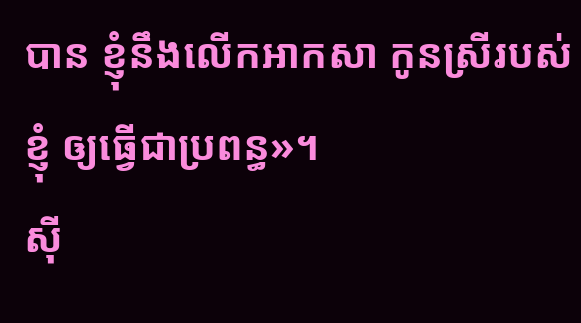បាន ខ្ញុំនឹងលើកអាកសា កូនស្រីរបស់ខ្ញុំ ឲ្យធ្វើជាប្រពន្ធ»។
ស៊ី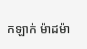កឡាក់ ម៉ាដម៉ា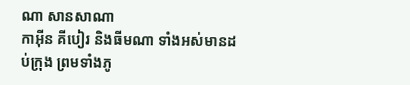ណា សានសាណា
កាអ៊ីន គីបៀរ និងធីមណា ទាំងអស់មានដប់ក្រុង ព្រមទាំងភូ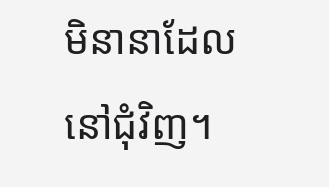មិនានាដែលនៅជុំវិញ។